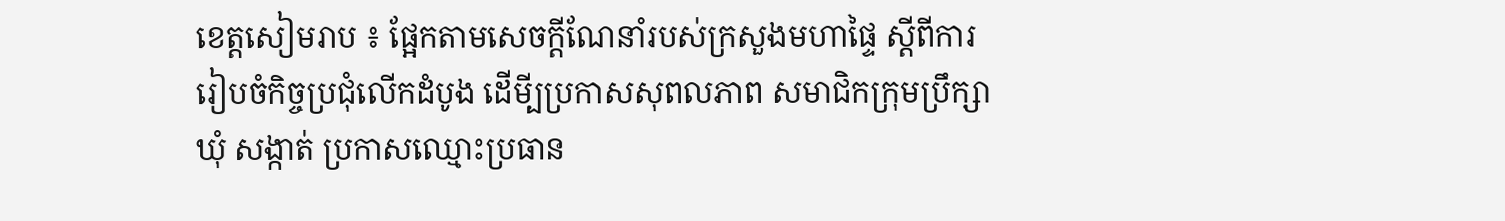ខេត្តសៀមរាប ៖ ផ្អែកតាមសេចក្តីណែនាំរបស់ក្រសួងមហាផ្ទៃ ស្តីពីការរៀបចំកិច្ចប្រជុំលើកដំបូង ដើមី្បប្រកាសសុពលភាព សមាជិកក្រុមប្រឹក្សាឃុំ សង្កាត់ ប្រកាសឈ្មោះប្រធាន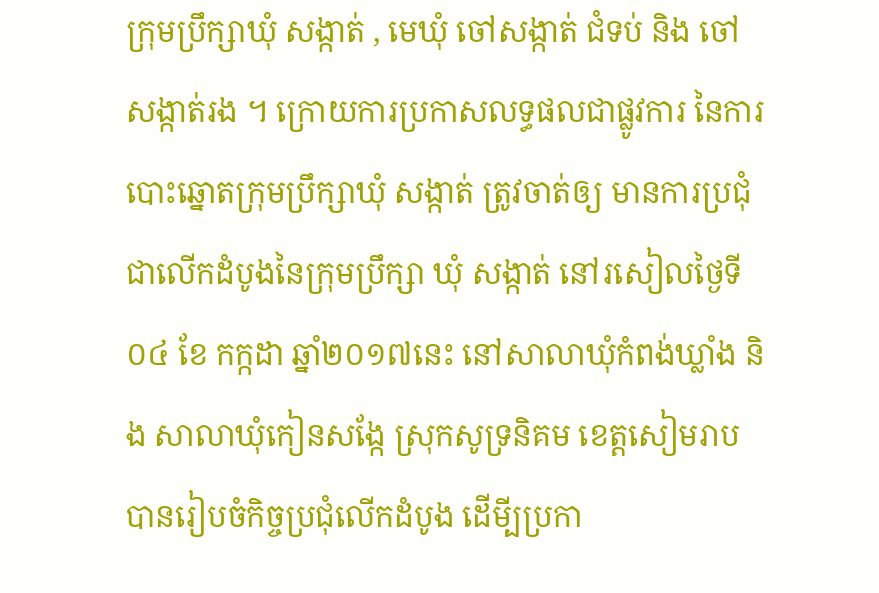ក្រុមប្រឹក្សាឃុំ សង្កាត់ , មេឃុំ ចៅសង្កាត់ ជំទប់ និង ចៅ សង្កាត់រង ។ ក្រោយការប្រកាសលទ្ធផលជាផ្លូវការ នៃការបោះឆ្នោតក្រុមប្រឹក្សាឃុំ សង្កាត់ ត្រូវចាត់ឲ្យ មានការប្រជុំ ជាលើកដំបូងនៃក្រុមប្រឹក្សា ឃុំ សង្កាត់ នៅរសៀលថ្ងៃទី ០៤ ខែ កក្កដា ឆ្នាំ២០១៧នេះ នៅសាលាឃុំកំពង់ឃ្លាំង និង សាលាឃុំកៀនសង្កែ ស្រុកសូទ្រនិគម ខេត្តសៀមរាប បានរៀបចំកិច្ចប្រជុំលើកដំបូង ដើមី្បប្រកា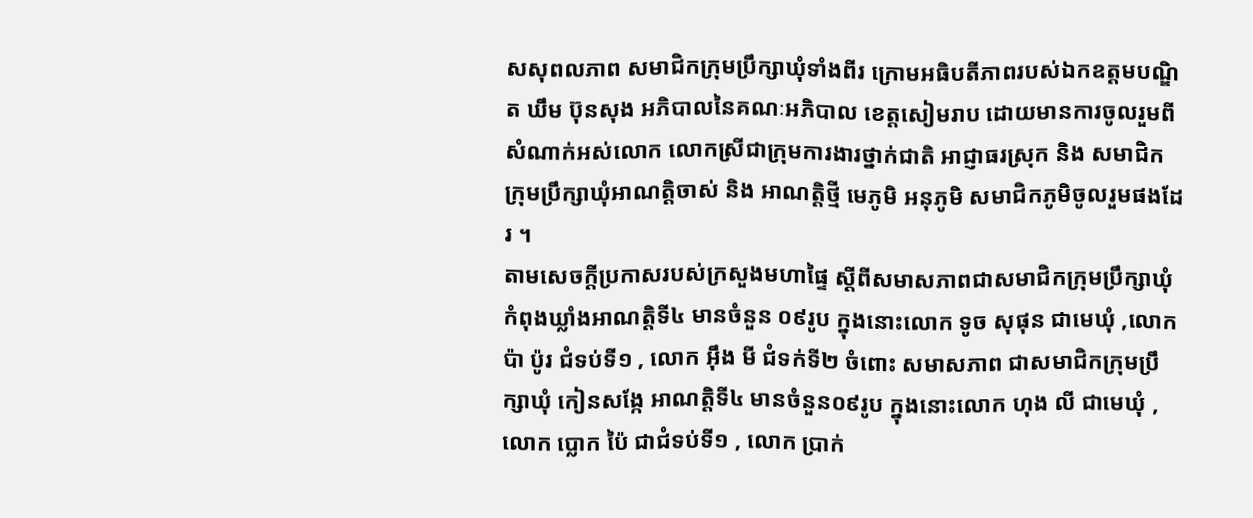សសុពលភាព សមាជិកក្រុមប្រឹក្សាឃុំទាំងពីរ ក្រោមអធិបតីភាពរបស់ឯកឧត្តមបណ្ឌិត ឃឹម ប៊ុនសុង អភិបាលនៃគណៈអភិបាល ខេត្តសៀមរាប ដោយមានការចូលរួមពីសំណាក់អស់លោក លោកស្រីជាក្រុមការងារថ្នាក់ជាតិ អាជ្ញាធរស្រុក និង សមាជិកក្រុមប្រឹក្សាឃុំអាណត្តិចាស់ និង អាណត្តិថ្មី មេភូមិ អនុភូមិ សមាជិកភូមិចូលរួមផងដែរ ។
តាមសេចក្តីប្រកាសរបស់ក្រសួងមហាផ្ទៃ ស្តីពីសមាសភាពជាសមាជិកក្រុមប្រឹក្សាឃុំ កំពុងឃ្លាំងអាណត្តិទី៤ មានចំនួន ០៩រូប ក្នុងនោះលោក ទូច សុផុន ជាមេឃុំ ,លោក ប៉ា ប៉ូរ ជំទប់ទី១ , លោក អ៊ឹង មី ជំទក់ទី២ ចំពោះ សមាសភាព ជាសមាជិកក្រុមប្រឹក្សាឃុំ កៀនសង្កែ អាណត្តិទី៤ មានចំនួន០៩រូប ក្នុងនោះលោក ហុង លី ជាមេឃុំ , លោក ប្លោក ប៉ៃ ជាជំទប់ទី១ , លោក ប្រាក់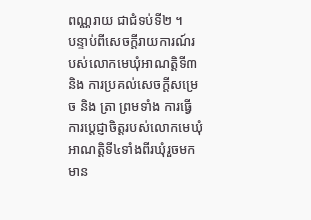ពណ្ណរាយ ជាជំទប់ទី២ ។
បន្ទាប់ពីសេចក្តីរាយការណ៍របស់លោកមេឃុំអាណត្តិទី៣ និង ការប្រគល់សេចក្តីសម្រេច និង ត្រា ព្រមទាំង ការធ្វើការប្តេជ្ញាចិត្តរបស់លោកមេឃុំ អាណត្តិទី៤ទាំងពីរឃុំរួចមក មាន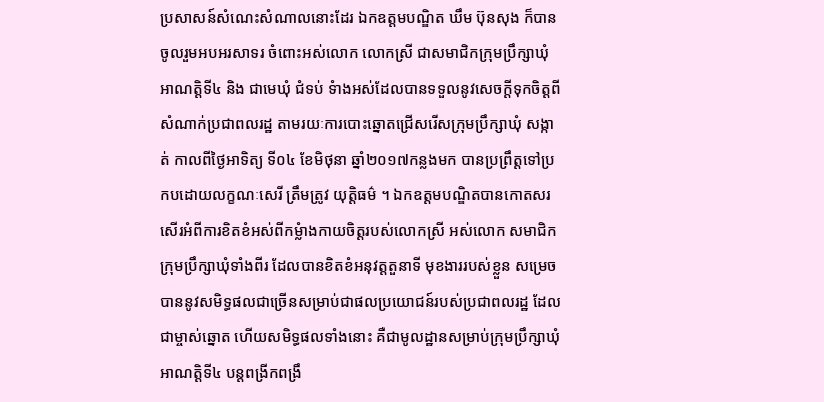ប្រសាសន៍សំណេះសំណាលនោះដែរ ឯកឧត្តមបណ្ឌិត ឃឹម ប៊ុនសុង ក៏បានចូលរួមអបអរសាទរ ចំពោះអស់លោក លោកស្រី ជាសមាជិកក្រុមប្រឹក្សាឃុំ អាណត្ដិទី៤ និង ជាមេឃុំ ជំទប់ ទំាងអស់ដែលបានទទួលនូវសេចក្តីទុកចិត្តពីសំណាក់ប្រជាពលរដ្ឋ តាមរយៈការបោះឆ្នោតជ្រើសរើសក្រុមប្រឹក្សាឃុំ សង្កាត់ កាលពីថ្ងៃអាទិត្យ ទី០៤ ខែមិថុនា ឆ្នាំ២០១៧កន្លងមក បានប្រព្រឹត្តទៅប្រកបដោយលក្ខណៈសេរី ត្រឹមត្រូវ យុត្ដិធម៌ ។ ឯកឧត្តមបណ្ឌិតបានកោតសរសើរអំពីការខិតខំអស់ពីកម្លំាងកាយចិត្ដរបស់លោកស្រី អស់លោក សមាជិកក្រុមប្រឹក្សាឃុំទាំងពីរ ដែលបានខិតខំអនុវត្ដតួនាទី មុខងាររបស់ខ្លួន សម្រេចបាននូវសមិទ្ធផលជាច្រើនសម្រាប់ជាផលប្រយោជន៍របស់ប្រជាពលរដ្ឋ ដែលជាម្ចាស់ឆ្នោត ហើយសមិទ្ធផលទាំងនោះ គឺជាមូលដ្ឋានសម្រាប់ក្រុមប្រឹក្សាឃុំ អាណត្ដិទី៤ បន្តពង្រីកពង្រឹ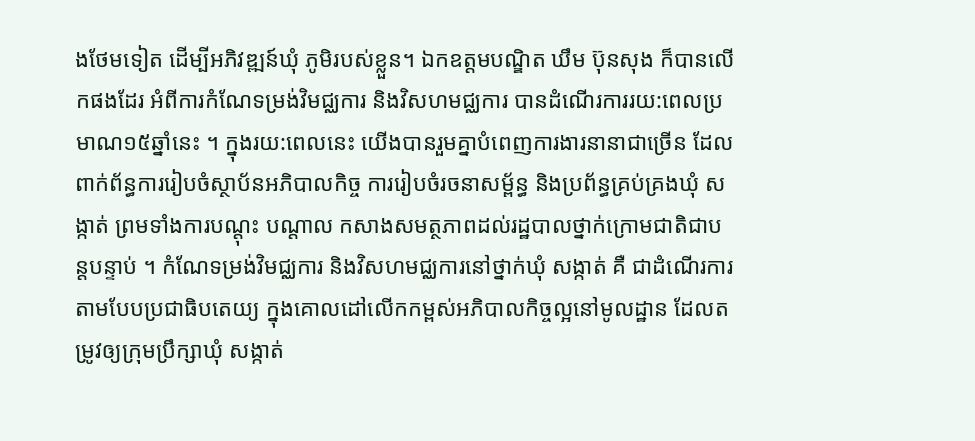ងថែមទៀត ដើម្បីអភិវឌ្ឍន៍ឃុំ ភូមិរបស់ខ្លួន។ ឯកឧត្តមបណ្ឌិត ឃឹម ប៊ុនសុង ក៏បានលើកផងដែរ អំពីការកំណែទម្រង់វិមជ្ឈការ និងវិសហមជ្ឈការ បានដំណើរការរយ:ពេលប្រមាណ១៥ឆ្នាំនេះ ។ ក្នុងរយ:ពេលនេះ យើងបានរួមគ្នាបំពេញការងារនានាជាច្រើន ដែលពាក់ព័ន្ធការរៀបចំស្ថាប័នអភិបាលកិច្ច ការរៀបចំរចនាសម្ព័ន្ធ និងប្រព័ន្ធគ្រប់គ្រងឃុំ សង្កាត់ ព្រមទាំងការបណ្តុះ បណ្តាល កសាងសមត្ថភាពដល់រដ្ឋបាលថ្នាក់ក្រោមជាតិជាបន្តបន្ទាប់ ។ កំណែទម្រង់វិមជ្ឈការ និងវិសហមជ្ឈការនៅថ្នាក់ឃុំ សង្កាត់ គឺ ជាដំណើរការតាមបែបប្រជាធិបតេយ្យ ក្នុងគោលដៅលើកកម្ពស់អភិបាលកិច្ចល្អនៅមូលដ្ឋាន ដែលតម្រូវឲ្យក្រុមប្រឹក្សាឃុំ សង្កាត់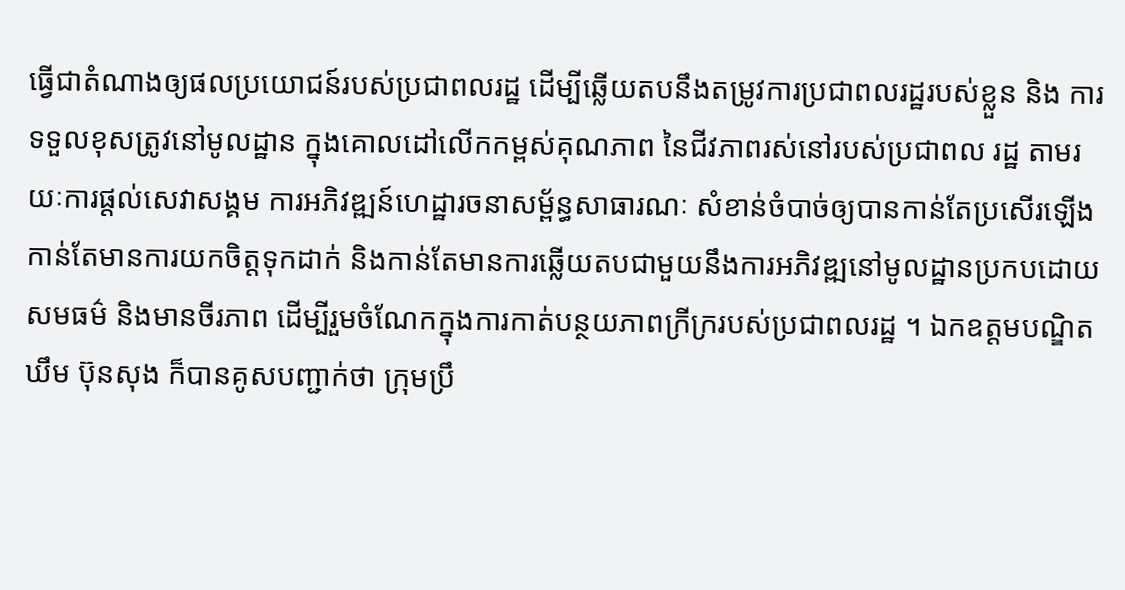ធ្វើជាតំណាងឲ្យផលប្រយោជន៍របស់ប្រជាពលរដ្ឋ ដើម្បីឆ្លើយតបនឹងតម្រូវការប្រជាពលរដ្ឋរបស់ខ្លួន និង ការទទួលខុសត្រូវនៅមូលដ្ឋាន ក្នុងគោលដៅលើកកម្ពស់គុណភាព នៃជីវភាពរស់នៅរបស់ប្រជាពល រដ្ឋ តាមរយៈការផ្តល់សេវាសង្គម ការអភិវឌ្ឍន៍ហេដ្ឋារចនាសម្ព័ន្ធសាធារណៈ សំខាន់ចំបាច់ឲ្យបានកាន់តែប្រសើរឡើងកាន់តែមានការយកចិត្ដទុកដាក់ និងកាន់តែមានការឆ្លើយតបជាមួយនឹងការអភិវឌ្ឍនៅមូលដ្ឋានប្រកបដោយសមធម៌ និងមានចីរភាព ដើម្បីរួមចំណែកក្នុងការកាត់បន្ថយភាពក្រីក្ររបស់ប្រជាពលរដ្ឋ ។ ឯកឧត្តមបណ្ឌិត ឃឹម ប៊ុនសុង ក៏បានគូសបញ្ជាក់ថា ក្រុមប្រឹ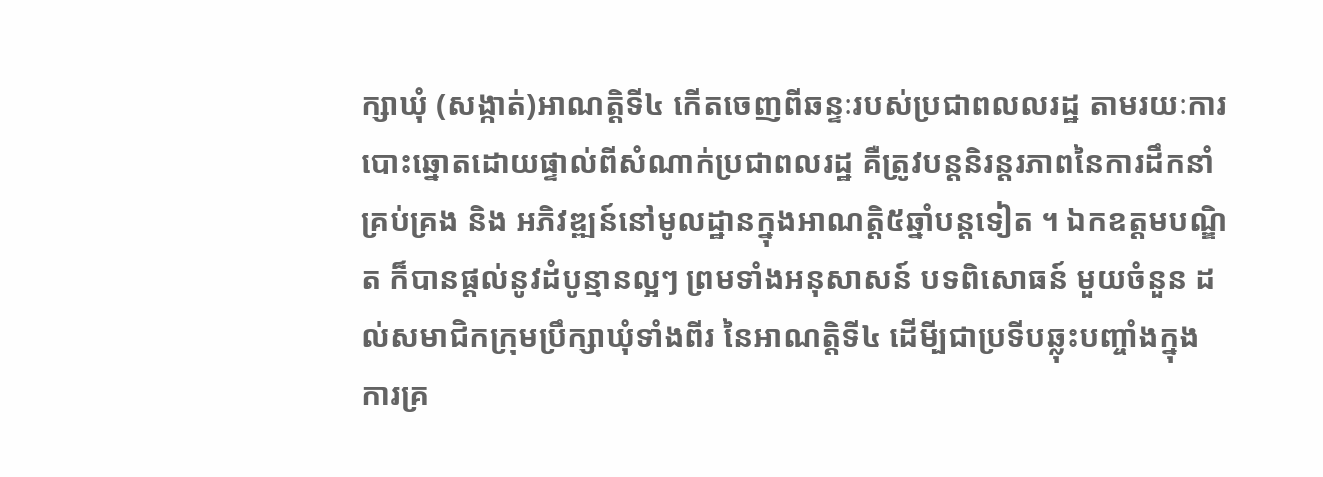ក្សាឃុំ (សង្កាត់)អាណត្ដិទី៤ កើតចេញពីឆន្ទៈរបស់ប្រជាពលលរដ្ឋ តាមរយៈការបោះឆ្នោតដោយផ្ទាល់ពីសំណាក់ប្រជាពលរដ្ឋ គឺត្រូវបន្ដនិរន្ដរភាពនៃការដឹកនាំគ្រប់គ្រង និង អភិវឌ្ឍន៍នៅមូលដ្ឋានក្នុងអាណត្ដិ៥ឆ្នាំបន្ដទៀត ។ ឯកឧត្តមបណ្ឌិត ក៏បានផ្តល់នូវដំបូន្មានល្អៗ ព្រមទាំងអនុសាសន៍ បទពិសោធន៍ មួយចំនួន ដល់សមាជិកក្រុមប្រឹក្សាឃុំទាំងពីរ នៃអាណត្តិទី៤ ដើមី្បជាប្រទីបឆ្លុះបញ្ចាំងក្នុងការគ្រ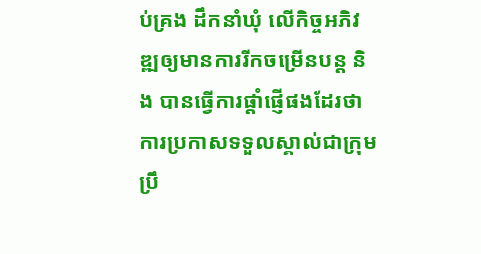ប់គ្រង ដឹកនាំឃុំ លើកិច្ចអភិវឌ្ឍឲ្យមានការរីកចម្រើនបន្ត និង បានធ្វើការផ្តាំផ្ញើផងដែរថា ការប្រកាសទទួលស្គាល់ជាក្រុមប្រឹ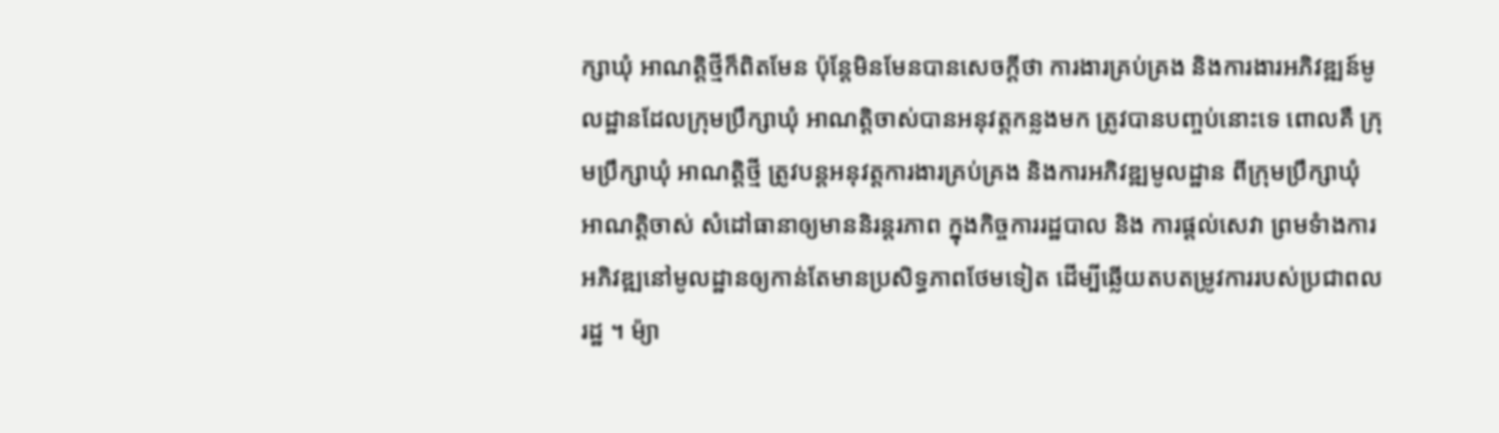ក្សាឃុំ អាណត្ដិថ្មីក៏ពិតមែន ប៉ុន្ដែមិនមែនបានសេចក្ដីថា ការងារគ្រប់គ្រង និងការងារអភិវឌ្ឍន៍មូលដ្ឋានដែលក្រុមប្រឹក្សាឃុំ អាណត្ដិចាស់បានអនុវត្ដកន្លងមក ត្រូវបានបញ្ចប់នោះទេ ពោលគឺ ក្រុមប្រឹក្សាឃុំ អាណត្ដិថ្មី ត្រូវបន្ដអនុវត្ដការងារគ្រប់គ្រង និងការអភិវឌ្ឍមូលដ្ឋាន ពីក្រុមប្រឹក្សាឃុំ អាណត្ដិចាស់ សំដៅធានាឲ្យមាននិរន្ដរភាព ក្នុងកិច្ចការរដ្ឋបាល និង ការផ្ដល់សេវា ព្រមទំាងការអភិវឌ្ឍនៅមូលដ្ឋានឲ្យកាន់តែមានប្រសិទ្ធភាពថែមទៀត ដើម្បីឆ្លើយតបតម្រូវការរបស់ប្រជាពលរដ្ឋ ។ ម៉្យា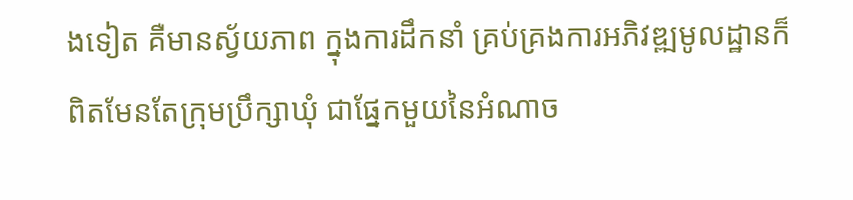ងទៀត គឺមានស្វ័យភាព ក្នុងការដឹកនាំ គ្រប់គ្រងការអភិវឌ្ឍមូលដ្ឋានក៏ពិតមែនតែក្រុមប្រឹក្សាឃុំ ជាផ្នែកមួយនៃអំណាច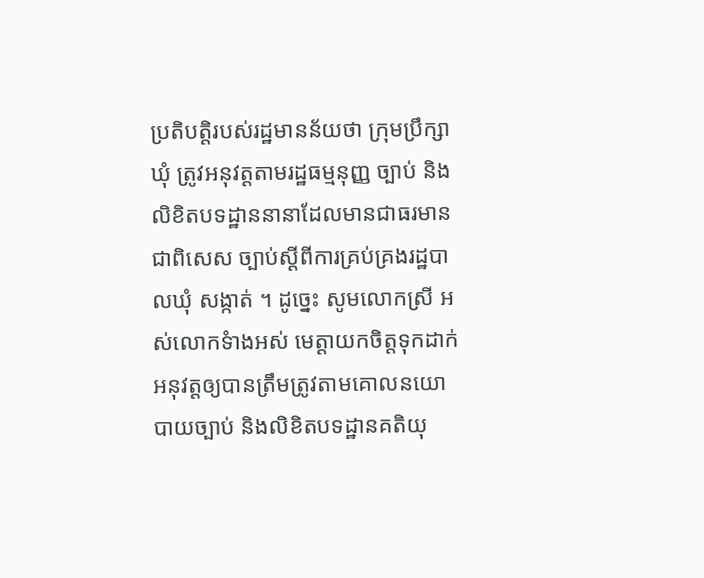ប្រតិបត្តិរបស់រដ្ឋមានន័យថា ក្រុមប្រឹក្សាឃុំ ត្រូវអនុវត្ដតាមរដ្ឋធម្មនុញ្ញ ច្បាប់ និងលិខិតបទដ្ឋាននានាដែលមានជាធរមាន ជាពិសេស ច្បាប់ស្តីពីការគ្រប់គ្រងរដ្ឋបាលឃុំ សង្កាត់ ។ ដូច្នេះ សូមលោកស្រី អស់លោកទំាងអស់ មេត្ដាយកចិត្ដទុកដាក់អនុវត្ដឲ្យបានត្រឹមត្រូវតាមគោលនយោបាយច្បាប់ និងលិខិតបទដ្ឋានគតិយុ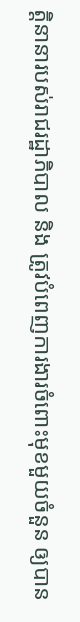ត្ដិនានារបស់រាជរដ្ឋាភិបាល និង ត្រូវបំពេញការងារចំពោះមុខមួយចំនួន ឲ្យបាន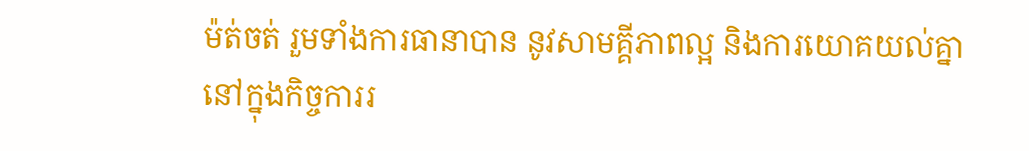ម៉ត់ចត់ រួមទាំងការធានាបាន នូវសាមគ្គីភាពល្អ និងការយោគយល់គ្នានៅក្នុងកិច្ចការរ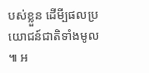បស់ខ្លួន ដើមី្បផលប្រយោជន៍ជាតិទាំងមូល ៕ អ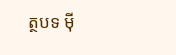ត្ថបទ ម៉ី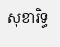សុខារិទ្ធ